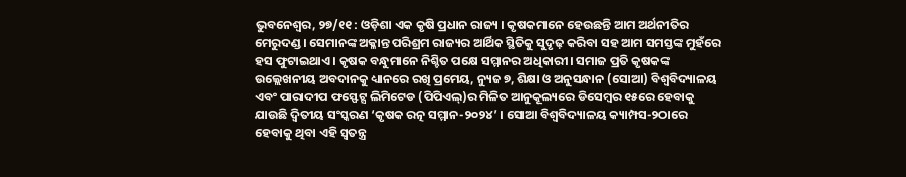ଭୁବନେଶ୍ୱର, ୨୭/୧୧ : ଓଡ଼ିଶା ଏକ କୃଷି ପ୍ରଧାନ ରାଜ୍ୟ । କୃଷକମାନେ ହେଉଛନ୍ତି ଆମ ଅର୍ଥନୀତିର ମେରୁଦଣ୍ଡ । ସେମାନଙ୍କ ଅକ୍ଳାନ୍ତ ପରିଶ୍ରମ ରାଜ୍ୟର ଆର୍ଥିକ ସ୍ଥିତିକୁ ସୁଦୃଢ଼ କରିବା ସହ ଆମ ସମସ୍ତଙ୍କ ମୁହଁରେ ହସ ଫୁଟାଇଥାଏ। କୃଷକ ବନ୍ଧୁମାନେ ନିଶ୍ଚିତ ପକ୍ଷେ ସମ୍ମାନର ଅଧିକାରୀ। ସମାଜ ପ୍ରତି କୃଷକଙ୍କ ଉଲ୍ଲେଖନୀୟ ଅବଦାନକୁ ଧ୍ୟାନରେ ରଖି ପ୍ରମେୟ, ନ୍ୟୁଜ ୭, ଶିକ୍ଷା ଓ ଅନୁସନ୍ଧାନ (ସୋଆ) ବିଶ୍ୱବିଦ୍ୟାଳୟ ଏବଂ ପାରାଦୀପ ଫସ୍ଫେଟ୍ସ ଲିମିଟେଡ (ପିପିଏଲ୍)ର ମିଳିତ ଆନୁକୂଲ୍ୟରେ ଡିସେମ୍ବର ୧୫ରେ ହେବାକୁ ଯାଉଛି ଦ୍ୱିତୀୟ ସଂସ୍କରଣ ‘କୃଷକ ରତ୍ନ ସମ୍ମାନ-୨୦୨୪’ । ସୋଆ ବିଶ୍ୱବିଦ୍ୟାଳୟ କ୍ୟାମ୍ପସ-୨ଠାରେ ହେବାକୁ ଥିବା ଏହି ସ୍ୱତନ୍ତ୍ର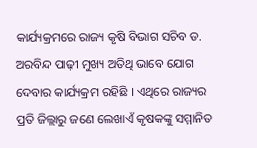କାର୍ଯ୍ୟକ୍ରମରେ ରାଜ୍ୟ କୃଷି ବିଭାଗ ସଚିବ ଡ. ଅରବିନ୍ଦ ପାଢ଼ୀ ମୁଖ୍ୟ ଅତିଥି ଭାବେ ଯୋଗ ଦେବାର କାର୍ଯ୍ୟକ୍ରମ ରହିଛି । ଏଥିରେ ରାଜ୍ୟର ପ୍ରତି ଜିଲ୍ଲାରୁ ଜଣେ ଲେଖାଏଁ କୃଷକଙ୍କୁ ସମ୍ମାନିତ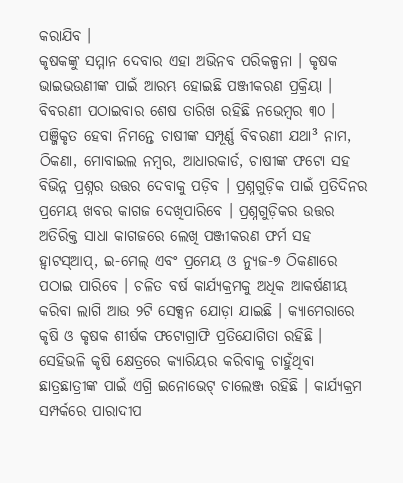କରାଯିବ ।
କୃଷକଙ୍କୁ ସମ୍ମାନ ଦେବାର ଏହା ଅଭିନବ ପରିକଳ୍ପନା । କୃଷକ ଭାଇଭଉଣୀଙ୍କ ପାଇଁ ଆରମ୍ଭ ହୋଇଛି ପଞ୍ଜୀକରଣ ପ୍ରକ୍ରିୟା । ବିବରଣୀ ପଠାଇବାର ଶେଷ ତାରିଖ ରହିଛି ନଭେମ୍ବର ୩୦ । ପଞ୍ଜିକୃତ ହେବା ନିମନ୍ତେ ଚାଷୀଙ୍କ ସମ୍ପୂର୍ଣ୍ଣ ବିବରଣୀ ଯଥା³ ନାମ, ଠିକଣା, ମୋବାଇଲ ନମ୍ବର, ଆଧାରକାର୍ଡ, ଚାଷୀଙ୍କ ଫଟୋ ସହ ବିଭିନ୍ନ ପ୍ରଶ୍ନର ଉତ୍ତର ଦେବାକୁ ପଡ଼ିବ । ପ୍ରଶ୍ନଗୁଡ଼ିକ ପାଇଁ ପ୍ରତିଦିନର ପ୍ରମେୟ ଖବର କାଗଜ ଦେଖିପାରିବେ । ପ୍ରଶ୍ନଗୁଡ଼ିକର ଉତ୍ତର ଅତିରିକ୍ତ ସାଧା କାଗଜରେ ଲେଖି ପଞ୍ଜୀକରଣ ଫର୍ମ ସହ ହ୍ୱାଟସ୍ଆପ୍, ଇ-ମେଲ୍ ଏବଂ ପ୍ରମେୟ ଓ ନ୍ୟୁଜ-୭ ଠିକଣାରେ ପଠାଇ ପାରିବେ । ଚଳିତ ବର୍ଷ କାର୍ଯ୍ୟକ୍ରମକୁ ଅଧିକ ଆକର୍ଷଣୀୟ କରିବା ଲାଗି ଆଉ ୨ଟି ସେକ୍ସନ ଯୋଡ଼ା ଯାଇଛି । କ୍ୟାମେରାରେ କୃଷି ଓ କୃଷକ ଶୀର୍ଷକ ଫଟୋଗ୍ରାଫି ପ୍ରତିଯୋଗିତା ରହିଛି ।
ସେହିଭଳି କୃଷି କ୍ଷେତ୍ରରେ କ୍ୟାରିୟର କରିବାକୁ ଚାହୁଁଥିବା ଛାତ୍ରଛାତ୍ରୀଙ୍କ ପାଇଁ ଏଗ୍ରି ଇନୋଭେଟ୍ ଚାଲେଞ୍ଜ ରହିଛି । କାର୍ଯ୍ୟକ୍ରମ ସମ୍ପର୍କରେ ପାରାଦୀପ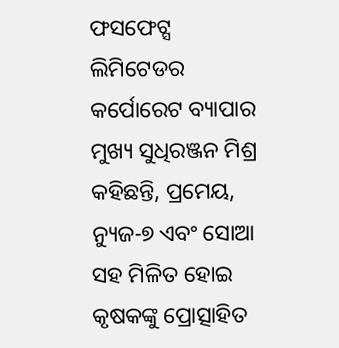ଫସଫେଟ୍ସ ଲିମିଟେଡର କର୍ପୋରେଟ ବ୍ୟାପାର ମୁଖ୍ୟ ସୁଧିରଞ୍ଜନ ମିଶ୍ର କହିଛନ୍ତି, ପ୍ରମେୟ, ନ୍ୟୁଜ-୭ ଏବଂ ସୋଆ ସହ ମିଳିତ ହୋଇ କୃଷକଙ୍କୁ ପ୍ରୋତ୍ସାହିତ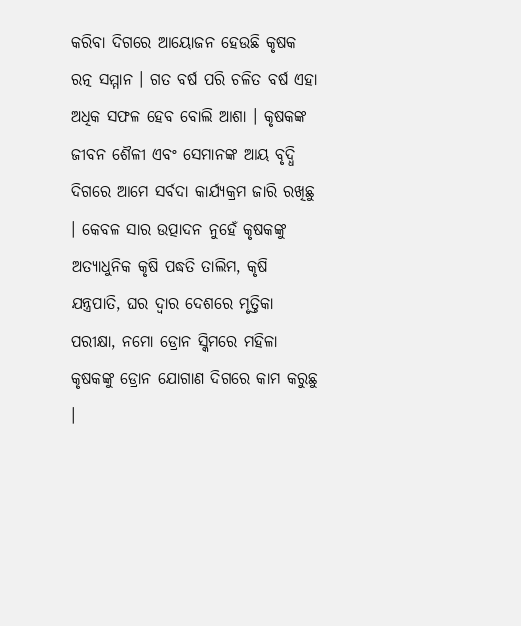କରିବା ଦିଗରେ ଆୟୋଜନ ହେଉଛି କୃଷକ ରତ୍ନ ସମ୍ମାନ । ଗତ ବର୍ଷ ପରି ଚଳିତ ବର୍ଷ ଏହା ଅଧିକ ସଫଳ ହେବ ବୋଲି ଆଶା । କୃଷକଙ୍କ ଜୀବନ ଶୈଳୀ ଏବଂ ସେମାନଙ୍କ ଆୟ ବୃଦ୍ଧି ଦିଗରେ ଆମେ ସର୍ବଦା କାର୍ଯ୍ୟକ୍ରମ ଜାରି ରଖିଛୁ । କେବଳ ସାର ଉତ୍ପାଦନ ନୁହେଁ କୃଷକଙ୍କୁ ଅତ୍ୟାଧୁନିକ କୃଷି ପଦ୍ଧତି ତାଲିମ, କୃଷି ଯନ୍ତ୍ରପାତି, ଘର ଦ୍ୱାର ଦେଶରେ ମୃତ୍ତିକା ପରୀକ୍ଷା, ନମୋ ଡ୍ରୋନ ସ୍କିମରେ ମହିଳା କୃଷକଙ୍କୁ ଡ୍ରୋନ ଯୋଗାଣ ଦିଗରେ କାମ କରୁଛୁ ।